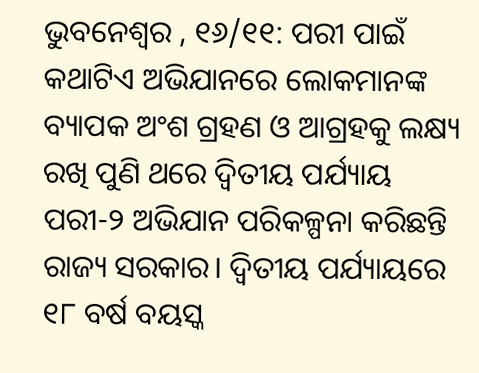ଭୁବନେଶ୍ବର , ୧୬/୧୧: ପରୀ ପାଇଁ କଥାଟିଏ ଅଭିଯାନରେ ଲୋକମାନଙ୍କ ବ୍ୟାପକ ଅଂଶ ଗ୍ରହଣ ଓ ଆଗ୍ରହକୁ ଲକ୍ଷ୍ୟ ରଖି ପୁଣି ଥରେ ଦ୍ବିତୀୟ ପର୍ଯ୍ୟାୟ ପରୀ-୨ ଅଭିଯାନ ପରିକଳ୍ପନା କରିଛନ୍ତି ରାଜ୍ୟ ସରକାର। ଦ୍ବିତୀୟ ପର୍ଯ୍ୟାୟରେ ୧୮ ବର୍ଷ ବୟସ୍କ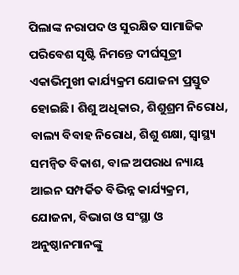ପିଲାଙ୍କ ନରାପଦ ଓ ସୁରକ୍ଷିତ ସାମାଜିକ ପରିବେଶ ସୃଷ୍ଟି ନିମନ୍ତେ ଦୀର୍ଘସୂତ୍ରୀ ଏକାଭିମୁଖୀ କାର୍ଯ୍ୟକ୍ରମ ଯୋଜନା ପ୍ରସ୍ତୁତ ହୋଇଛି। ଶିଶୁ ଅଧିକାର, ଶିଶୁଶ୍ରମ ନିରୋଧ, ବାଲ୍ୟ ବିବାହ ନିରୋଧ, ଶିଶୁ ଶକ୍ଷା, ସ୍ବାସ୍ଥ୍ୟ ସମନ୍ବିତ ବିକାଶ, ବାଳ ଅପରାଧ ନ୍ୟାୟ ଆଇନ ସମ୍ପର୍କିତ ବିଭିନ୍ନ କାର୍ଯ୍ୟକ୍ରମ, ଯୋଜନା, ବିଭାଗ ଓ ସଂସ୍ଥା ଓ ଅନୁଷ୍ଠାନମାନଙ୍କୁ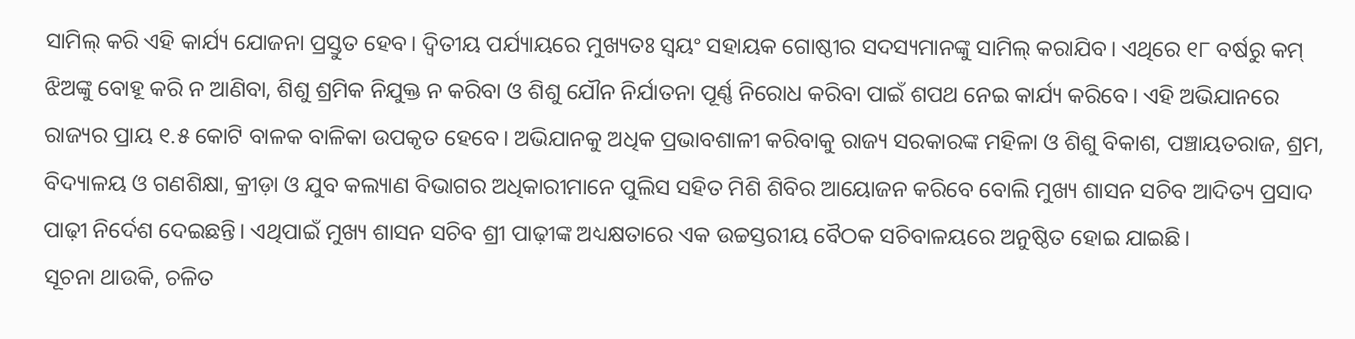ସାମିଲ୍ କରି ଏହି କାର୍ଯ୍ୟ ଯୋଜନା ପ୍ରସ୍ତୁତ ହେବ। ଦ୍ବିତୀୟ ପର୍ଯ୍ୟାୟରେ ମୁଖ୍ୟତଃ ସ୍ବୟଂ ସହାୟକ ଗୋଷ୍ଠୀର ସଦସ୍ୟମାନଙ୍କୁ ସାମିଲ୍ କରାଯିବ। ଏଥିରେ ୧୮ ବର୍ଷରୁ କମ୍ ଝିଅଙ୍କୁ ବୋହୂ କରି ନ ଆଣିବା, ଶିଶୁ ଶ୍ରମିକ ନିଯୁକ୍ତ ନ କରିବା ଓ ଶିଶୁ ଯୌନ ନିର୍ଯାତନା ପୂର୍ଣ୍ଣ ନିରୋଧ କରିବା ପାଇଁ ଶପଥ ନେଇ କାର୍ଯ୍ୟ କରିବେ। ଏହି ଅଭିଯାନରେ ରାଜ୍ୟର ପ୍ରାୟ ୧.୫ କୋଟି ବାଳକ ବାଳିକା ଉପକୃତ ହେବେ। ଅଭିଯାନକୁ ଅଧିକ ପ୍ରଭାବଶାଳୀ କରିବାକୁ ରାଜ୍ୟ ସରକାରଙ୍କ ମହିଳା ଓ ଶିଶୁ ବିକାଶ, ପଞ୍ଚାୟତରାଜ, ଶ୍ରମ, ବିଦ୍ୟାଳୟ ଓ ଗଣଶିକ୍ଷା, କ୍ରୀଡ଼ା ଓ ଯୁବ କଲ୍ୟାଣ ବିଭାଗର ଅଧିକାରୀମାନେ ପୁଲିସ ସହିତ ମିଶି ଶିବିର ଆୟୋଜନ କରିବେ ବୋଲି ମୁଖ୍ୟ ଶାସନ ସଚିବ ଆଦିତ୍ୟ ପ୍ରସାଦ ପାଢ଼ୀ ନିର୍ଦେଶ ଦେଇଛନ୍ତି। ଏଥିପାଇଁ ମୁଖ୍ୟ ଶାସନ ସଚିବ ଶ୍ରୀ ପାଢ଼ୀଙ୍କ ଅଧ୍ୟକ୍ଷତାରେ ଏକ ଉଚ୍ଚସ୍ତରୀୟ ବୈଠକ ସଚିବାଳୟରେ ଅନୁଷ୍ଠିତ ହୋଇ ଯାଇଛି।
ସୂଚନା ଥାଉକି, ଚଳିତ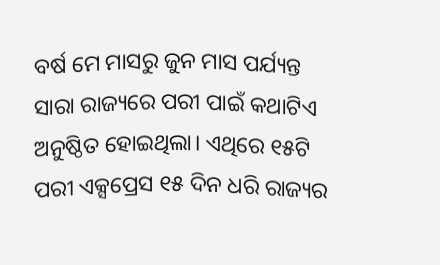ବର୍ଷ ମେ ମାସରୁ ଜୁନ ମାସ ପର୍ଯ୍ୟନ୍ତ ସାରା ରାଜ୍ୟରେ ପରୀ ପାଇଁ କଥାଟିଏ ଅନୁଷ୍ଠିତ ହୋଇଥିଲା। ଏଥିରେ ୧୫ଟି ପରୀ ଏକ୍ସପ୍ରେସ ୧୫ ଦିନ ଧରି ରାଜ୍ୟର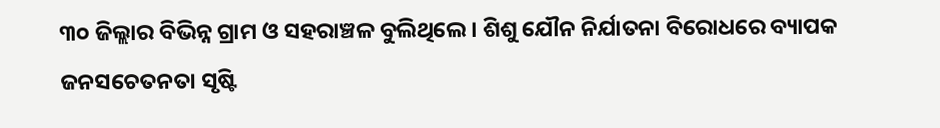୩୦ ଜିଲ୍ଲାର ବିଭିନ୍ନ ଗ୍ରାମ ଓ ସହରାଞ୍ଚଳ ବୁଲିଥିଲେ। ଶିଶୁ ଯୌନ ନିର୍ଯାତନା ବିରୋଧରେ ବ୍ୟାପକ ଜନସଚେତନତା ସୃଷ୍ଟି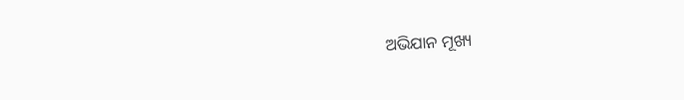ଅଭିଯାନ ମୂଖ୍ୟ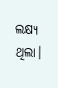ଲକ୍ଷ୍ୟ ଥିଲା।